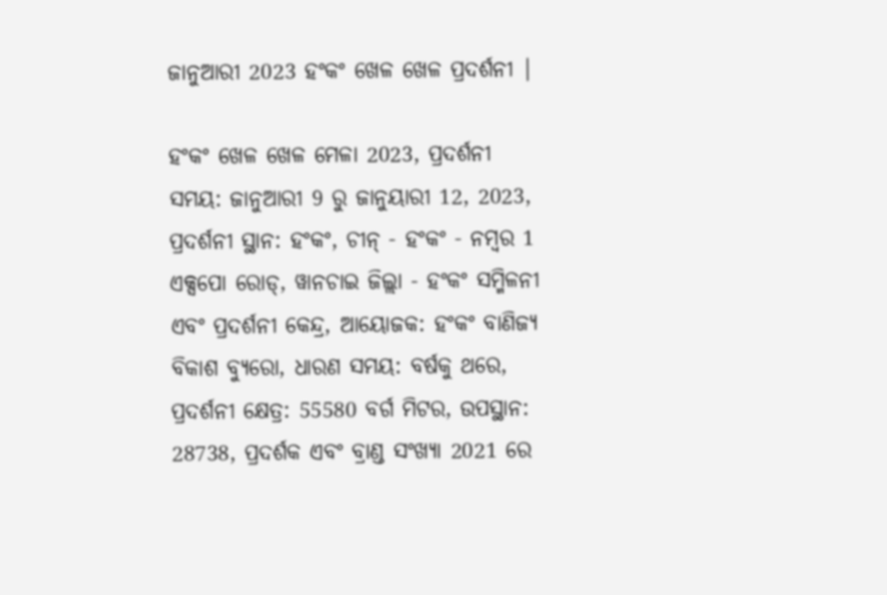ଜାନୁଆରୀ 2023 ହଂକଂ ଖେଳ ଖେଳ ପ୍ରଦର୍ଶନୀ |

ହଂକଂ ଖେଳ ଖେଳ ମେଳା 2023, ପ୍ରଦର୍ଶନୀ ସମୟ: ଜାନୁଆରୀ 9 ରୁ ଜାନୁୟାରୀ 12, 2023, ପ୍ରଦର୍ଶନୀ ସ୍ଥାନ: ହଂକଂ, ଚୀନ୍ - ହଂକଂ - ନମ୍ବର 1 ଏକ୍ସପୋ ରୋଡ୍, ୱାନଚାଇ ଜିଲ୍ଲା - ହଂକଂ ସମ୍ମିଳନୀ ଏବଂ ପ୍ରଦର୍ଶନୀ କେନ୍ଦ୍ର, ଆୟୋଜକ: ହଂକଂ ବାଣିଜ୍ୟ ବିକାଶ ବ୍ୟୁରୋ, ଧାରଣ ସମୟ: ବର୍ଷକୁ ଥରେ, ପ୍ରଦର୍ଶନୀ କ୍ଷେତ୍ର: 55580 ବର୍ଗ ମିଟର, ଉପସ୍ଥାନ: 28738, ପ୍ରଦର୍ଶକ ଏବଂ ବ୍ରାଣ୍ଡ ସଂଖ୍ୟା 2021 ରେ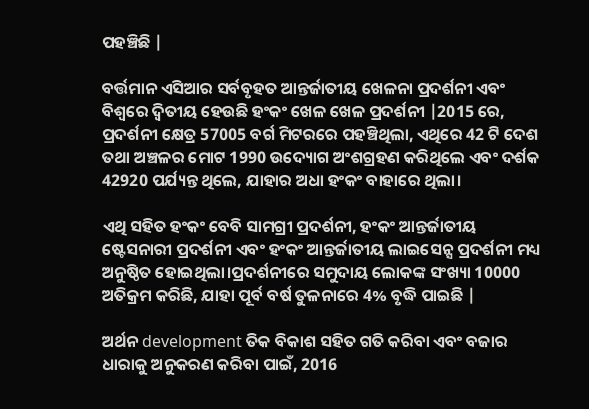ପହଞ୍ଚିଛି |

ବର୍ତ୍ତମାନ ଏସିଆର ସର୍ବବୃହତ ଆନ୍ତର୍ଜାତୀୟ ଖେଳନା ପ୍ରଦର୍ଶନୀ ଏବଂ ବିଶ୍ୱରେ ଦ୍ୱିତୀୟ ହେଉଛି ହଂକଂ ଖେଳ ଖେଳ ପ୍ରଦର୍ଶନୀ |2015 ରେ, ପ୍ରଦର୍ଶନୀ କ୍ଷେତ୍ର 57005 ବର୍ଗ ମିଟରରେ ପହଞ୍ଚିଥିଲା, ଏଥିରେ 42 ଟି ଦେଶ ତଥା ଅଞ୍ଚଳର ମୋଟ 1990 ଉଦ୍ୟୋଗ ଅଂଶଗ୍ରହଣ କରିଥିଲେ ଏବଂ ଦର୍ଶକ 42920 ପର୍ଯ୍ୟନ୍ତ ଥିଲେ, ଯାହାର ଅଧା ହଂକଂ ବାହାରେ ଥିଲା।

ଏଥି ସହିତ ହଂକଂ ବେବି ସାମଗ୍ରୀ ପ୍ରଦର୍ଶନୀ, ହଂକଂ ଆନ୍ତର୍ଜାତୀୟ ଷ୍ଟେସନାରୀ ପ୍ରଦର୍ଶନୀ ଏବଂ ହଂକଂ ଆନ୍ତର୍ଜାତୀୟ ଲାଇସେନ୍ସ ପ୍ରଦର୍ଶନୀ ମଧ୍ୟ ଅନୁଷ୍ଠିତ ହୋଇଥିଲା।ପ୍ରଦର୍ଶନୀରେ ସମୁଦାୟ ଲୋକଙ୍କ ସଂଖ୍ୟା 10000 ଅତିକ୍ରମ କରିଛି, ଯାହା ପୂର୍ବ ବର୍ଷ ତୁଳନାରେ 4% ବୃଦ୍ଧି ପାଇଛି |

ଅର୍ଥନ development ତିକ ବିକାଶ ସହିତ ଗତି କରିବା ଏବଂ ବଜାର ଧାରାକୁ ଅନୁକରଣ କରିବା ପାଇଁ, 2016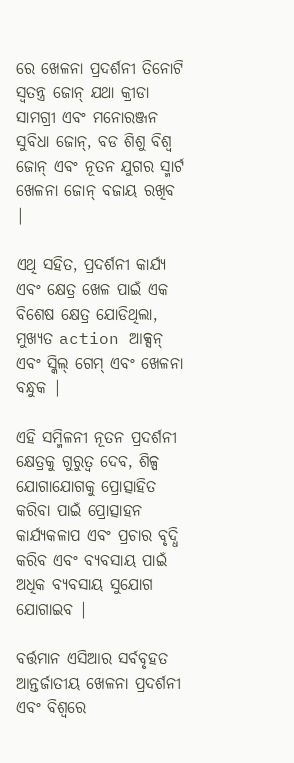ରେ ଖେଳନା ପ୍ରଦର୍ଶନୀ ତିନୋଟି ସ୍ୱତନ୍ତ୍ର ଜୋନ୍ ଯଥା କ୍ରୀଡା ସାମଗ୍ରୀ ଏବଂ ମନୋରଞ୍ଜନ ସୁବିଧା ଜୋନ୍, ବଡ ଶିଶୁ ବିଶ୍ୱ ଜୋନ୍ ଏବଂ ନୂତନ ଯୁଗର ସ୍ମାର୍ଟ ଖେଳନା ଜୋନ୍ ବଜାୟ ରଖିବ |

ଏଥି ସହିତ, ପ୍ରଦର୍ଶନୀ କାର୍ଯ୍ୟ ଏବଂ କ୍ଷେତ୍ର ଖେଳ ପାଇଁ ଏକ ବିଶେଷ କ୍ଷେତ୍ର ଯୋଡିଥିଲା, ମୁଖ୍ୟତ action ଆକ୍ସନ୍ ଏବଂ ସ୍କିଲ୍ ଗେମ୍ ଏବଂ ଖେଳନା ବନ୍ଧୁକ |

ଏହି ସମ୍ମିଳନୀ ନୂତନ ପ୍ରଦର୍ଶନୀ କ୍ଷେତ୍ରକୁ ଗୁରୁତ୍ୱ ଦେବ, ଶିଳ୍ପ ଯୋଗାଯୋଗକୁ ପ୍ରୋତ୍ସାହିତ କରିବା ପାଇଁ ପ୍ରୋତ୍ସାହନ କାର୍ଯ୍ୟକଳାପ ଏବଂ ପ୍ରଚାର ବୃଦ୍ଧି କରିବ ଏବଂ ବ୍ୟବସାୟ ପାଇଁ ଅଧିକ ବ୍ୟବସାୟ ସୁଯୋଗ ଯୋଗାଇବ |

ବର୍ତ୍ତମାନ ଏସିଆର ସର୍ବବୃହତ ଆନ୍ତର୍ଜାତୀୟ ଖେଳନା ପ୍ରଦର୍ଶନୀ ଏବଂ ବିଶ୍ୱରେ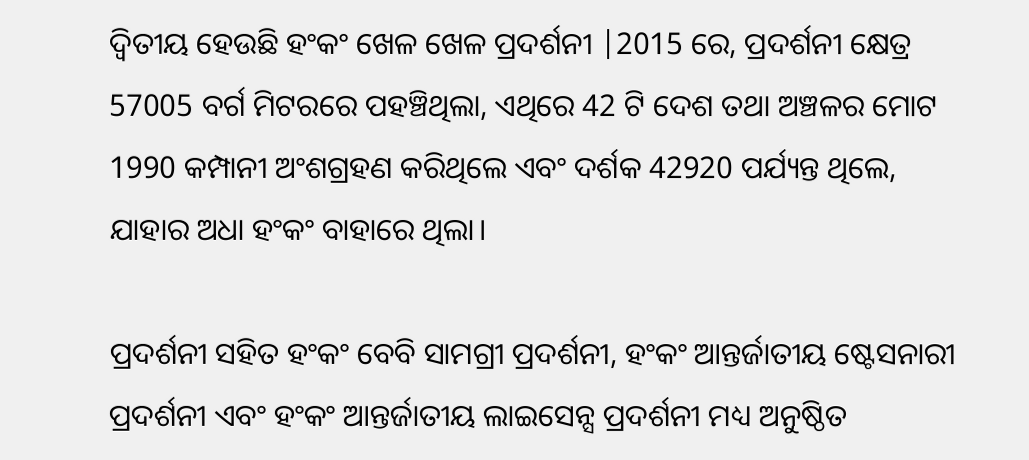ଦ୍ୱିତୀୟ ହେଉଛି ହଂକଂ ଖେଳ ଖେଳ ପ୍ରଦର୍ଶନୀ |2015 ରେ, ପ୍ରଦର୍ଶନୀ କ୍ଷେତ୍ର 57005 ବର୍ଗ ମିଟରରେ ପହଞ୍ଚିଥିଲା, ଏଥିରେ 42 ଟି ଦେଶ ତଥା ଅଞ୍ଚଳର ମୋଟ 1990 କମ୍ପାନୀ ଅଂଶଗ୍ରହଣ କରିଥିଲେ ଏବଂ ଦର୍ଶକ 42920 ପର୍ଯ୍ୟନ୍ତ ଥିଲେ, ଯାହାର ଅଧା ହଂକଂ ବାହାରେ ଥିଲା।

ପ୍ରଦର୍ଶନୀ ସହିତ ହଂକଂ ବେବି ସାମଗ୍ରୀ ପ୍ରଦର୍ଶନୀ, ହଂକଂ ଆନ୍ତର୍ଜାତୀୟ ଷ୍ଟେସନାରୀ ପ୍ରଦର୍ଶନୀ ଏବଂ ହଂକଂ ଆନ୍ତର୍ଜାତୀୟ ଲାଇସେନ୍ସ ପ୍ରଦର୍ଶନୀ ମଧ୍ୟ ଅନୁଷ୍ଠିତ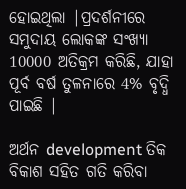ହୋଇଥିଲା |ପ୍ରଦର୍ଶନୀରେ ସମୁଦାୟ ଲୋକଙ୍କ ସଂଖ୍ୟା 10000 ଅତିକ୍ରମ କରିଛି, ଯାହା ପୂର୍ବ ବର୍ଷ ତୁଳନାରେ 4% ବୃଦ୍ଧି ପାଇଛି |

ଅର୍ଥନ development ତିକ ବିକାଶ ସହିତ ଗତି କରିବା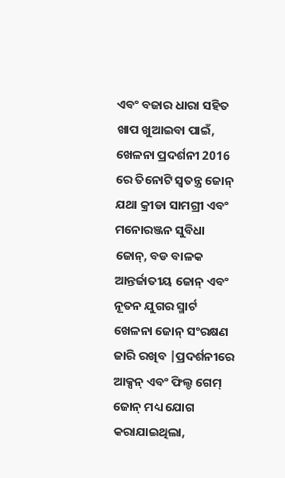ଏବଂ ବଜାର ଧାରା ସହିତ ଖାପ ଖୁଆଇବା ପାଇଁ, ଖେଳନା ପ୍ରଦର୍ଶନୀ 2016 ରେ ତିନୋଟି ସ୍ୱତନ୍ତ୍ର ଜୋନ୍ ଯଥା କ୍ରୀଡା ସାମଗ୍ରୀ ଏବଂ ମନୋରଞ୍ଜନ ସୁବିଧା ଜୋନ୍, ବଡ ବାଳକ ଆନ୍ତର୍ଜାତୀୟ ଜୋନ୍ ଏବଂ ନୂତନ ଯୁଗର ସ୍ମାର୍ଟ ଖେଳନା ଜୋନ୍ ସଂରକ୍ଷଣ ଜାରି ରଖିବ |ପ୍ରଦର୍ଶନୀରେ ଆକ୍ସନ୍ ଏବଂ ଫିଲ୍ଡ ଗେମ୍ ଜୋନ୍ ମଧ୍ୟ ଯୋଗ କରାଯାଇଥିଲା,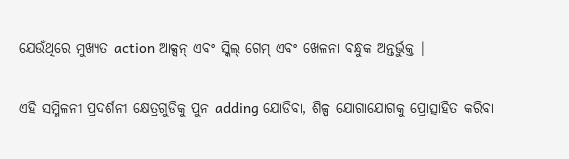ଯେଉଁଥିରେ ମୁଖ୍ୟତ action ଆକ୍ସନ୍ ଏବଂ ସ୍କିଲ୍ ଗେମ୍ ଏବଂ ଖେଳନା ବନ୍ଧୁକ ଅନ୍ତର୍ଭୁକ୍ତ |

ଏହି ସମ୍ମିଳନୀ ପ୍ରଦର୍ଶନୀ କ୍ଷେତ୍ରଗୁଡିକୁ ପୁନ adding ଯୋଡିବା, ଶିଳ୍ପ ଯୋଗାଯୋଗକୁ ପ୍ରୋତ୍ସାହିତ କରିବା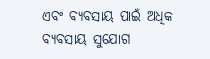ଏବଂ ବ୍ୟବସାୟ ପାଇଁ ଅଧିକ ବ୍ୟବସାୟ ସୁଯୋଗ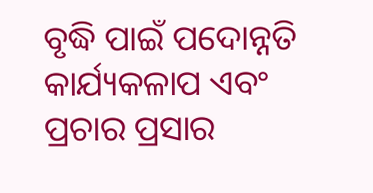ବୃଦ୍ଧି ପାଇଁ ପଦୋନ୍ନତି କାର୍ଯ୍ୟକଳାପ ଏବଂ ପ୍ରଚାର ପ୍ରସାର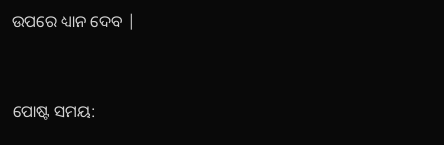ଉପରେ ଧ୍ୟାନ ଦେବ |


ପୋଷ୍ଟ ସମୟ: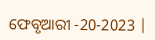ଫେବୃଆରୀ -20-2023 |